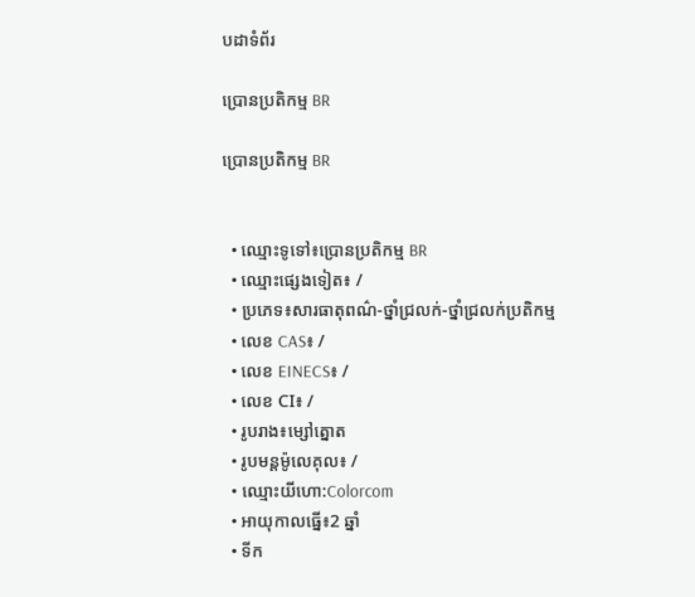បដាទំព័រ

ប្រោនប្រតិកម្ម BR

ប្រោនប្រតិកម្ម BR


  • ឈ្មោះទូទៅ៖ប្រោនប្រតិកម្ម BR
  • ឈ្មោះផ្សេងទៀត៖ /
  • ប្រភេទ៖សារធាតុពណ៌-ថ្នាំជ្រលក់-ថ្នាំជ្រលក់ប្រតិកម្ម
  • លេខ CAS៖ /
  • លេខ EINECS៖ /
  • លេខ CI៖ /
  • រូបរាង៖ម្សៅត្នោត
  • រូបមន្តម៉ូលេគុល៖ /
  • ឈ្មោះយីហោ:Colorcom
  • អាយុកាលធ្នើ៖2 ឆ្នាំ
  • ទីក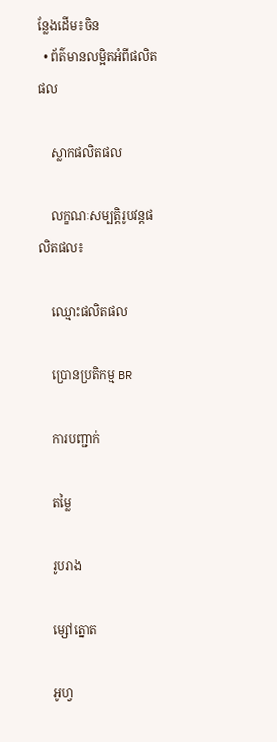ន្លែងដើម៖ចិន
  • ព័ត៌មានលម្អិតអំពីផលិតផល

    ស្លាកផលិតផល

    លក្ខណៈសម្បត្តិរូបវន្តផលិតផល៖

    ឈ្មោះផលិតផល

    ប្រោនប្រតិកម្ម BR

    ការបញ្ជាក់

    តម្លៃ

    រូបរាង

    ម្សៅត្នោត

    អូហ្វ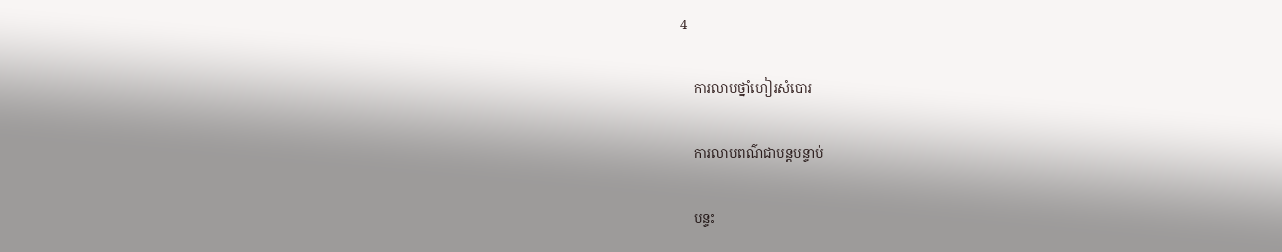4

    ការលាបថ្នាំហៀរសំបោរ

    ការលាបពណ៌ជាបន្តបន្ទាប់

    បន្ទះ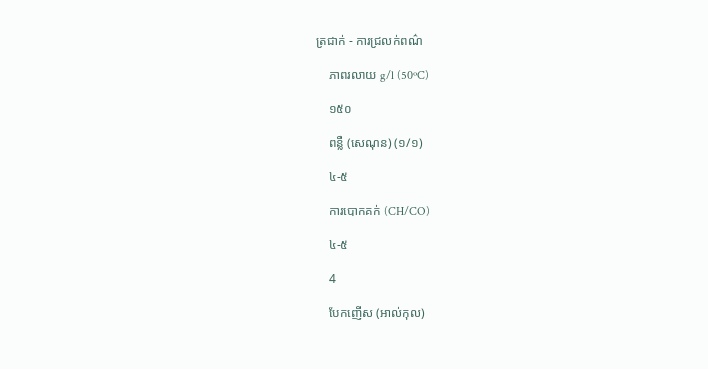ត្រជាក់ - ការជ្រលក់ពណ៌

    ភាពរលាយ g/l (50ºC)

    ១៥០

    ពន្លឺ (សេណុន) (១/១)

    ៤-៥

    ការបោកគក់ (CH/CO)

    ៤-៥

    4

    បែកញើស (អាល់កុល)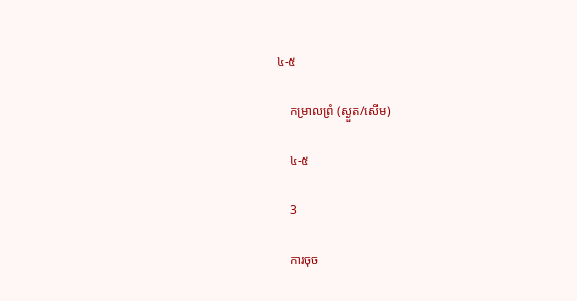៤-៥

    កម្រាលព្រំ (ស្ងួត/សើម)

    ៤-៥

    3

    ការចុច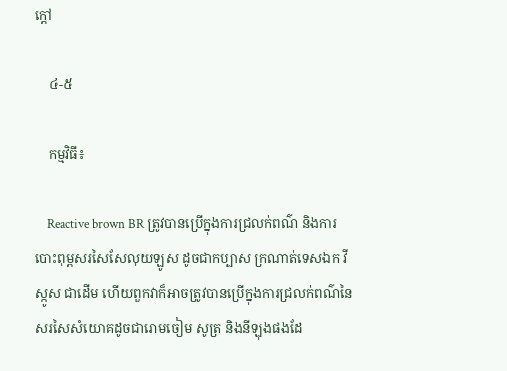ក្តៅ

    ៤-៥

    កម្មវិធី៖

    Reactive brown BR ត្រូវបានប្រើក្នុងការជ្រលក់ពណ៌ និងការបោះពុម្ពសរសៃសែលុយឡូស ដូចជាកប្បាស ក្រណាត់ទេសឯក វីស្កូស ជាដើម ហើយពួកវាក៏អាចត្រូវបានប្រើក្នុងការជ្រលក់ពណ៌នៃសរសៃសំយោគដូចជារោមចៀម សូត្រ និងនីឡុងផងដែ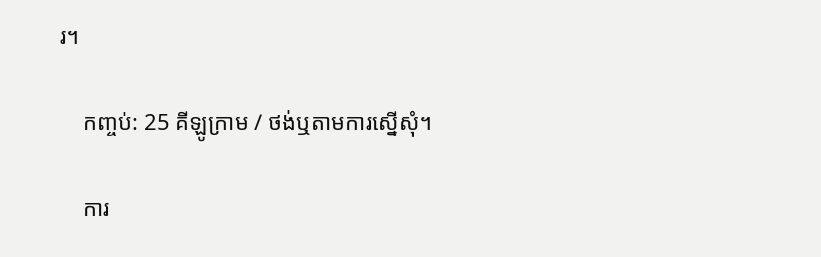រ។

    កញ្ចប់: 25 គីឡូក្រាម / ថង់ឬតាមការស្នើសុំ។

    ការ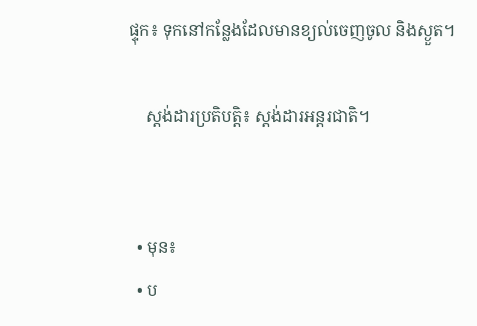ផ្ទុក៖ ទុកនៅកន្លែងដែលមានខ្យល់ចេញចូល និងស្ងួត។

    ស្តង់ដារប្រតិបត្តិ៖ ស្តង់ដារអន្តរជាតិ។


  • មុន៖
  • ប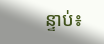ន្ទាប់៖